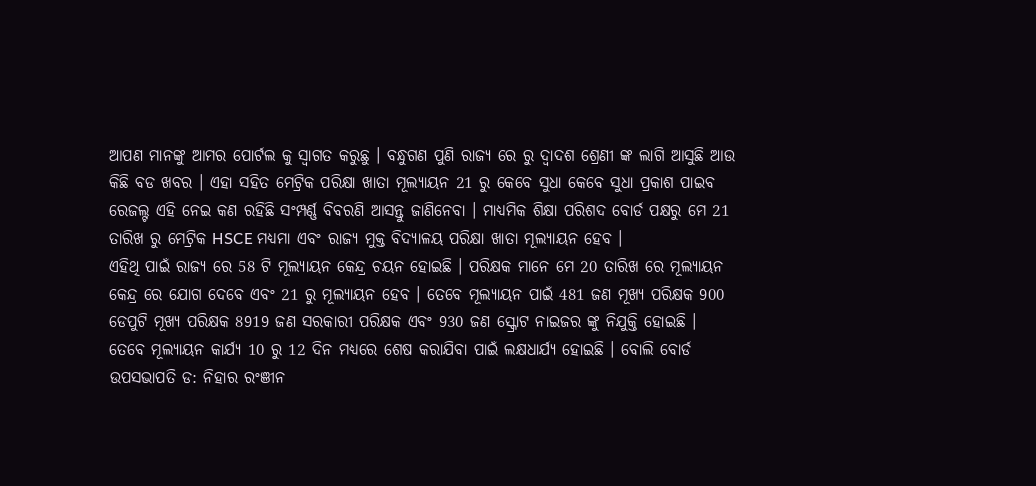ଆପଣ ମାନଙ୍କୁ ଆମର ପୋର୍ଟଲ କୁ ସ୍ୱାଗତ କରୁଛୁ । ବନ୍ଧୁଗଣ ପୁଣି ରାଜ୍ୟ ରେ ରୁ ଦ୍ୱାଦଶ ଶ୍ରେଣୀ ଙ୍କ ଲାଗି ଆସୁଛି ଆଉ କିଛି ବଡ ଖବର । ଏହା ସହିତ ମେଟ୍ରିକ ପରିକ୍ଷା ଖାତା ମୂଲ୍ୟାୟନ 21 ରୁ କେବେ ସୁଧା କେବେ ସୁଧା ପ୍ରକାଶ ପାଇବ ରେଜଲ୍ଟ ଏହି ନେଇ କଣ ରହିଛି ସଂମ୍ପର୍ଣ୍ଣ ବିବରଣି ଆସନ୍ତୁ ଜାଣିନେବା । ମାଧ୍ୟମିକ ଶିକ୍ଷା ପରିଶଦ ବୋର୍ଡ ପକ୍ଷରୁ ମେ 21 ତାରିଖ ରୁ ମେଟ୍ରିକ HSCE ମଧ୍ୟମା ଏବଂ ରାଜ୍ୟ ମୁକ୍ତ ବିଦ୍ୟାଳୟ ପରିକ୍ଷା ଖାତା ମୂଲ୍ୟାୟନ ହେବ ।
ଏହିଥି ପାଇଁ ରାଜ୍ୟ ରେ 58 ଟି ମୂଲ୍ୟାୟନ କେନ୍ଦ୍ର ଚୟନ ହୋଇଛି । ପରିକ୍ଷକ ମାନେ ମେ 20 ତାରିଖ ରେ ମୂଲ୍ୟାୟନ କେନ୍ଦ୍ର ରେ ଯୋଗ ଦେବେ ଏବଂ 21 ରୁ ମୂଲ୍ୟାୟନ ହେବ । ତେବେ ମୂଲ୍ୟାୟନ ପାଇଁ 481 ଜଣ ମୂଖ୍ୟ ପରିକ୍ଷକ 900 ଡେପୁଟି ମୂଖ୍ୟ ପରିକ୍ଷକ 8919 ଜଣ ସରକାରୀ ପରିକ୍ଷକ ଏବଂ 930 ଜଣ ସ୍କ୍ରୋଟ ନାଇଜର ଙ୍କୁ ନିଯୁକ୍ତି ହୋଇଛି ।
ତେବେ ମୂଲ୍ୟାୟନ କାର୍ଯ୍ୟ 10 ରୁ 12 ଦିନ ମଧ୍ୟରେ ଶେଷ କରାଯିବା ପାଇଁ ଲକ୍ଷଧାର୍ଯ୍ୟ ହୋଇଛି । ବୋଲି ବୋର୍ଡ ଉପସଭାପତି ଡ: ନିହାର ରଂଞୀନ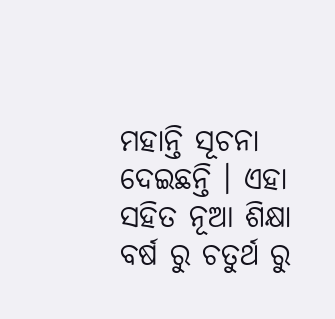ମହାନ୍ତି ସୂଚନା ଦେଇଛନ୍ତି । ଏହା ସହିତ ନୂଆ ଶିକ୍ଷା ବର୍ଷ ରୁ ଚତୁର୍ଥ ରୁ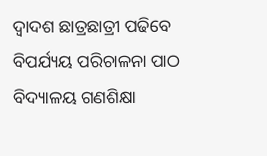ଦ୍ୱାଦଶ ଛାତ୍ରଛାତ୍ରୀ ପଢିବେ ବିପର୍ଯ୍ୟୟ ପରିଚାଳନା ପାଠ ବିଦ୍ୟାଳୟ ଗଣଶିକ୍ଷା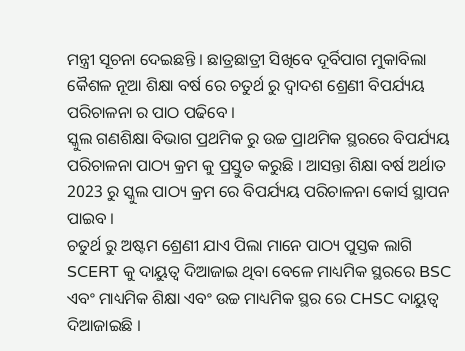ମନ୍ତ୍ରୀ ସୂଚନା ଦେଇଛନ୍ତି । ଛାତ୍ରଛାତ୍ରୀ ସିଖିବେ ଦୂର୍ବିପାଗ ମୁକାବିଲା କୈଶଳ ନୂଆ ଶିକ୍ଷା ବର୍ଷ ରେ ଚତୁର୍ଥ ରୁ ଦ୍ୱାଦଶ ଶ୍ରେଣୀ ବିପର୍ଯ୍ୟୟ ପରିଚାଳନା ର ପାଠ ପଢିବେ ।
ସ୍କୁଲ ଗଣଶିକ୍ଷା ବିଭାଗ ପ୍ରଥମିକ ରୁ ଉଚ୍ଚ ପ୍ରାଥମିକ ସ୍ଥରରେ ବିପର୍ଯ୍ୟୟ ପରିଚାଳନା ପାଠ୍ୟ କ୍ରମ କୁ ପ୍ରସ୍ତୁତ କରୁଛି । ଆସନ୍ତା ଶିକ୍ଷା ବର୍ଷ ଅର୍ଥାତ 2023 ରୁ ସ୍କୁଲ ପାଠ୍ୟ କ୍ରମ ରେ ବିପର୍ଯ୍ୟୟ ପରିଚାଳନା କୋର୍ସ ସ୍ଥାପନ ପାଇବ ।
ଚତୁର୍ଥ ରୁ ଅଷ୍ଟମ ଶ୍ରେଣୀ ଯାଏ ପିଲା ମାନେ ପାଠ୍ୟ ପୁସ୍ତକ ଲାଗି SCERT କୁ ଦାୟୁତ୍ୱ ଦିଆଜାଇ ଥିବା ବେଳେ ମାଧ୍ୟମିକ ସ୍ଥରରେ BSC ଏବଂ ମାଧ୍ୟମିକ ଶିକ୍ଷା ଏବଂ ଉଚ୍ଚ ମାଧ୍ୟମିକ ସ୍ଥର ରେ CHSC ଦାୟୁତ୍ୱ ଦିଆଜାଇଛି ।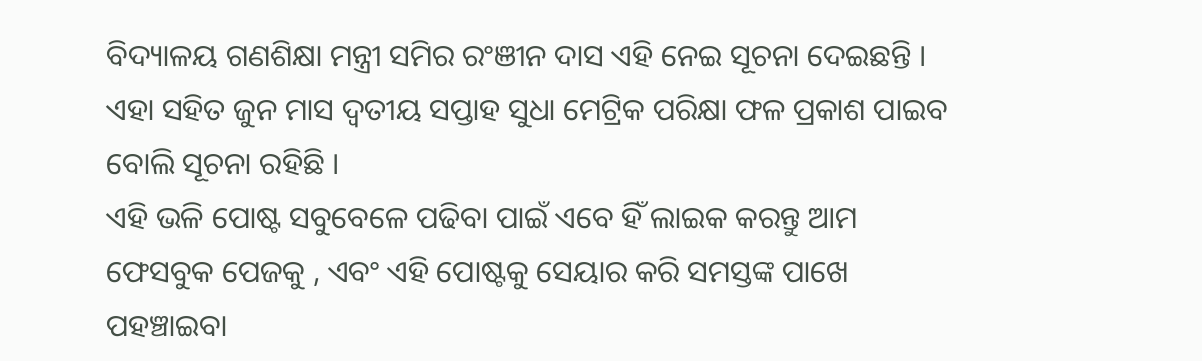ବିଦ୍ୟାଳୟ ଗଣଶିକ୍ଷା ମନ୍ତ୍ରୀ ସମିର ରଂଞୀନ ଦାସ ଏହି ନେଇ ସୂଚନା ଦେଇଛନ୍ତି । ଏହା ସହିତ ଜୁନ ମାସ ଦ୍ୱତୀୟ ସପ୍ତାହ ସୁଧା ମେଟ୍ରିକ ପରିକ୍ଷା ଫଳ ପ୍ରକାଶ ପାଇବ ବୋଲି ସୂଚନା ରହିଛି ।
ଏହି ଭଳି ପୋଷ୍ଟ ସବୁବେଳେ ପଢିବା ପାଇଁ ଏବେ ହିଁ ଲାଇକ କରନ୍ତୁ ଆମ ଫେସବୁକ ପେଜକୁ , ଏବଂ ଏହି ପୋଷ୍ଟକୁ ସେୟାର କରି ସମସ୍ତଙ୍କ ପାଖେ ପହଞ୍ଚାଇବା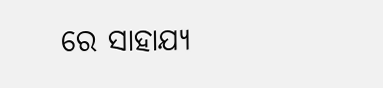ରେ ସାହାଯ୍ୟ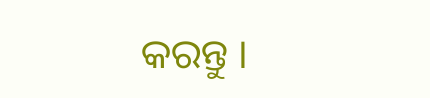କରନ୍ତୁ ।